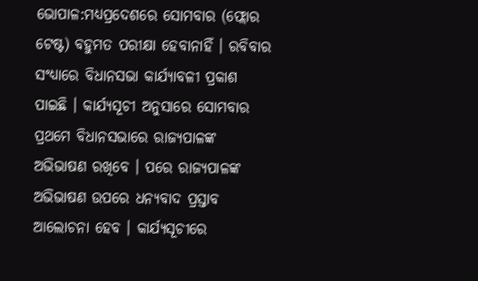ଭୋପାଳ:ମଧ୍ୟପ୍ରଦେଶରେ ସୋମବାର (ଫ୍ଲୋର ଟେଷ୍ଟ) ବହୁମତ ପରୀକ୍ଷା ହେବାନାହିଁ । ରବିବାର ସଂଧ୍ୟାରେ ବିଧାନସଭା କାର୍ଯ୍ୟାବଳୀ ପ୍ରକାଶ ପାଇଛି । କାର୍ଯ୍ୟସୂଚୀ ଅନୁସାରେ ସୋମବାର ପ୍ରଥମେ ବିଧାନସଭାରେ ରାଜ୍ୟପାଳଙ୍କ ଅଭିଭାଷଣ ରଖିବେ । ପରେ ରାଜ୍ୟପାଳଙ୍କ ଅଭିଭାଷଣ ଉପରେ ଧନ୍ୟବାଦ ପ୍ରସ୍ତାବ ଆଲୋଚନା ହେବ । କାର୍ଯ୍ୟସୂଚୀରେ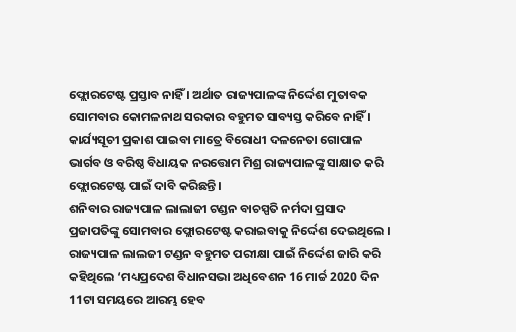ଫ୍ଲୋରଟେଷ୍ଟ ପ୍ରସ୍ତାବ ନାହିଁ । ଅର୍ଥାତ ରାଜ୍ୟପାଳଙ୍କ ନିର୍ଦ୍ଦେଶ ମୁତାବକ ସୋମବାର କୋମଳନାଥ ସରକାର ବହୁମତ ସାବ୍ୟସ୍ତ କରିବେ ନାହିଁ । କାର୍ଯ୍ୟସୂଚୀ ପ୍ରକାଶ ପାଇବା ମାତ୍ରେ ବିରୋଧୀ ଦଳନେତା ଗୋପାଳ ଭାର୍ଗବ ଓ ବରିଷ୍ଠ ବିଧାୟକ ନରତ୍ତୋମ ମିଶ୍ର ରାଜ୍ୟପାଳଙ୍କୁ ସାକ୍ଷାତ କରି ଫ୍ଲୋରଟେଷ୍ଟ ପାଇଁ ଦାବି କରିଛନ୍ତି ।
ଶନିବାର ରାଜ୍ୟପାଳ ଲାଲାଜୀ ଟଣ୍ଡନ ବାଚସ୍ପତି ନର୍ମଦା ପ୍ରସାଦ ପ୍ରଜାପତିଙ୍କୁ ସୋମବାର ଫ୍ଲୋରଟେଷ୍ଟ କରାଇବାକୁ ନିର୍ଦ୍ଦେଶ ଦେଇଥିଲେ । ରାଜ୍ୟପାଳ ଲାଲଜୀ ଟଣ୍ଡନ ବହୁମତ ପରୀକ୍ଷା ପାଇଁ ନିର୍ଦ୍ଦେଶ ଜାରି କରି କହିଥିଲେ ‘ମଧ୍ୟପ୍ରଦେଶ ବିଧାନସଭା ଅଧିବେଶନ 16 ମାର୍ଚ୍ଚ 2020 ଦିନ 11ଟା ସମୟରେ ଆରମ୍ଭ ହେବ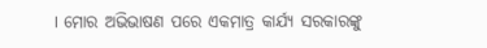। ମୋର ଅଭିଭାଷଣ ପରେ ଏକମାତ୍ର କାର୍ଯ୍ୟ ସରକାରଙ୍କୁ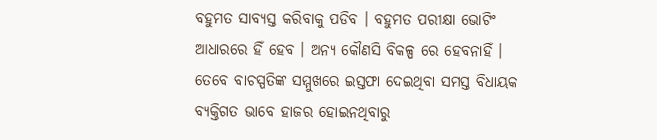ବହୁମତ ସାବ୍ୟସ୍ତ କରିବାକୁ ପଡିବ । ବହୁମତ ପରୀକ୍ଷା ଭୋଟିଂ ଆଧାରରେ ହିଁ ହେବ । ଅନ୍ୟ କୌଣସି ବିକଳ୍ପ ରେ ହେବନାହିଁ ।
ତେବେ ବାଚସ୍ପତିଙ୍କ ସମ୍ମୁଖରେ ଇସ୍ତଫା ଦେଇଥିବା ସମସ୍ତ ବିଧାୟକ ବ୍ୟକ୍ତିଗତ ଭାବେ ହାଜର ହୋଇନଥିବାରୁ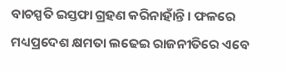ବାଚସ୍ପତି ଇସ୍ତଫା ଗ୍ରହଣ କରିନାହାଁନ୍ତି । ଫଳରେ ମଧ୍ୟପ୍ରଦେଶ କ୍ଷମତା ଲଢେଇ ରାଜନୀତିରେ ଏବେ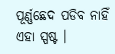ପୂର୍ଣ୍ଣଛେଦ ପଡିବ ନାହିଁ ଏହା ସ୍ପଷ୍ଟ ।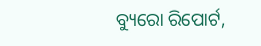ବ୍ୟୁରୋ ରିପୋର୍ଟ,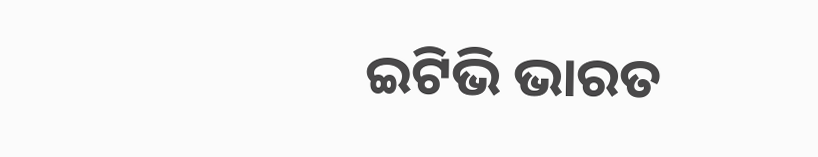ଇଟିଭି ଭାରତ